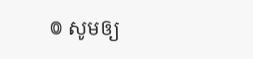៙ សូមឲ្យ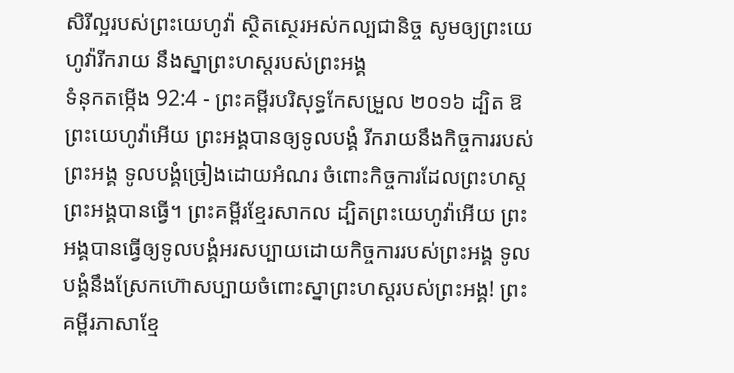សិរីល្អរបស់ព្រះយេហូវ៉ា ស្ថិតស្ថេរអស់កល្បជានិច្ច សូមឲ្យព្រះយេហូវ៉ារីករាយ នឹងស្នាព្រះហស្តរបស់ព្រះអង្គ
ទំនុកតម្កើង 92:4 - ព្រះគម្ពីរបរិសុទ្ធកែសម្រួល ២០១៦ ដ្បិត ឱព្រះយេហូវ៉ាអើយ ព្រះអង្គបានឲ្យទូលបង្គំ រីករាយនឹងកិច្ចការរបស់ព្រះអង្គ ទូលបង្គំច្រៀងដោយអំណរ ចំពោះកិច្ចការដែលព្រះហស្តព្រះអង្គបានធ្វើ។ ព្រះគម្ពីរខ្មែរសាកល ដ្បិតព្រះយេហូវ៉ាអើយ ព្រះអង្គបានធ្វើឲ្យទូលបង្គំអរសប្បាយដោយកិច្ចការរបស់ព្រះអង្គ ទូលបង្គំនឹងស្រែកហ៊ោសប្បាយចំពោះស្នាព្រះហស្តរបស់ព្រះអង្គ! ព្រះគម្ពីរភាសាខ្មែ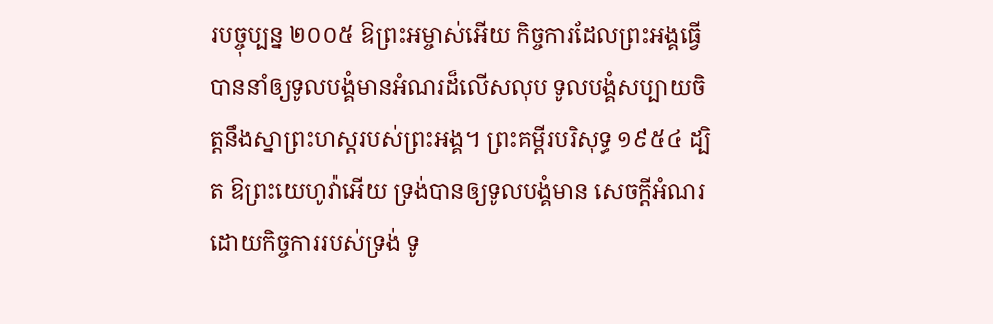របច្ចុប្បន្ន ២០០៥ ឱព្រះអម្ចាស់អើយ កិច្ចការដែលព្រះអង្គធ្វើ បាននាំឲ្យទូលបង្គំមានអំណរដ៏លើសលុប ទូលបង្គំសប្បាយចិត្តនឹងស្នាព្រះហស្ដរបស់ព្រះអង្គ។ ព្រះគម្ពីរបរិសុទ្ធ ១៩៥៤ ដ្បិត ឱព្រះយេហូវ៉ាអើយ ទ្រង់បានឲ្យទូលបង្គំមាន សេចក្ដីអំណរ ដោយកិច្ចការរបស់ទ្រង់ ទូ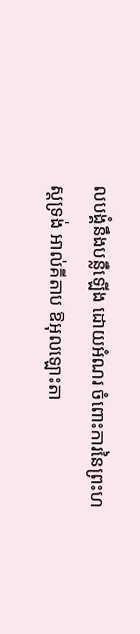លបង្គំនឹងបន្លឺឡើង ដោយអំណរ ចំពោះការនៃព្រះហស្តទ្រង់ អាល់គីតាប ឱអុលឡោះតា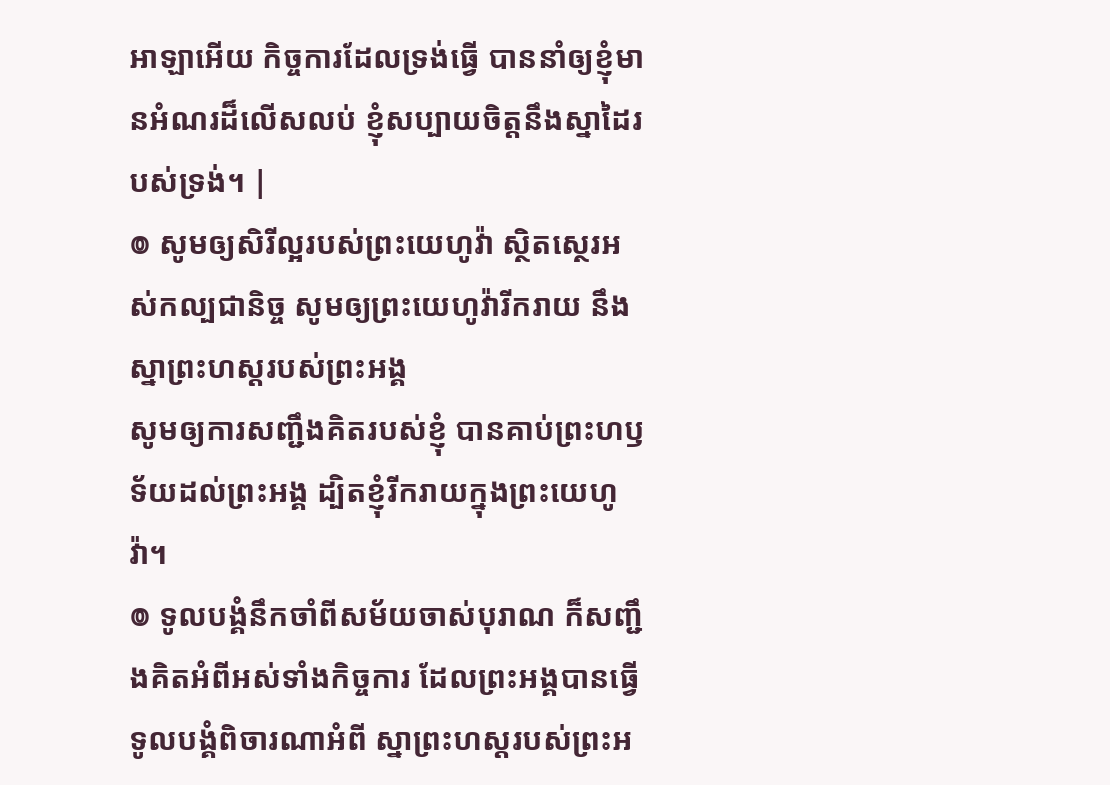អាឡាអើយ កិច្ចការដែលទ្រង់ធ្វើ បាននាំឲ្យខ្ញុំមានអំណរដ៏លើសលប់ ខ្ញុំសប្បាយចិត្តនឹងស្នាដៃរបស់ទ្រង់។ |
៙ សូមឲ្យសិរីល្អរបស់ព្រះយេហូវ៉ា ស្ថិតស្ថេរអស់កល្បជានិច្ច សូមឲ្យព្រះយេហូវ៉ារីករាយ នឹងស្នាព្រះហស្តរបស់ព្រះអង្គ
សូមឲ្យការសញ្ជឹងគិតរបស់ខ្ញុំ បានគាប់ព្រះហឫទ័យដល់ព្រះអង្គ ដ្បិតខ្ញុំរីករាយក្នុងព្រះយេហូវ៉ា។
៙ ទូលបង្គំនឹកចាំពីសម័យចាស់បុរាណ ក៏សញ្ជឹងគិតអំពីអស់ទាំងកិច្ចការ ដែលព្រះអង្គបានធ្វើ ទូលបង្គំពិចារណាអំពី ស្នាព្រះហស្តរបស់ព្រះអ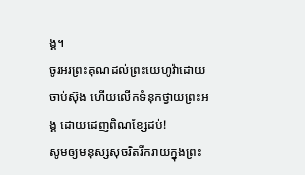ង្គ។
ចូរអរព្រះគុណដល់ព្រះយេហូវ៉ាដោយចាប់ស៊ុង ហើយលើកទំនុកថ្វាយព្រះអង្គ ដោយដេញពិណខ្សែដប់!
សូមឲ្យមនុស្សសុចរិតរីករាយក្នុងព្រះ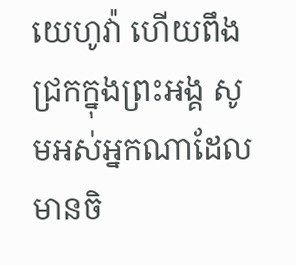យេហូវ៉ា ហើយពឹងជ្រកក្នុងព្រះអង្គ សូមអស់អ្នកណាដែលមានចិ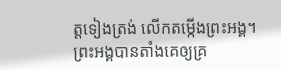ត្តទៀងត្រង់ លើកតម្កើងព្រះអង្គ។
ព្រះអង្គបានតាំងគេឲ្យគ្រ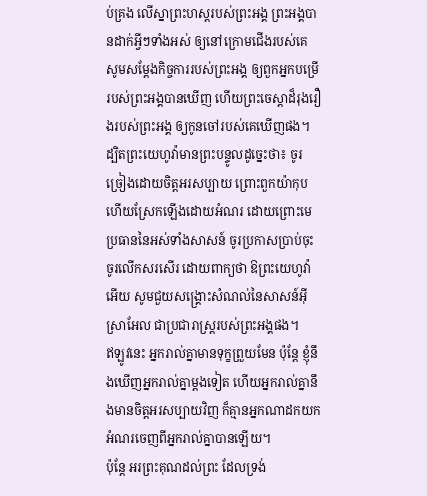ប់គ្រង លើស្នាព្រះហស្តរបស់ព្រះអង្គ ព្រះអង្គបានដាក់អ្វីៗទាំងអស់ ឲ្យនៅក្រោមជើងរបស់គេ
សូមសម្ដែងកិច្ចការរបស់ព្រះអង្គ ឲ្យពួកអ្នកបម្រើរបស់ព្រះអង្គបានឃើញ ហើយព្រះចេស្ដាដ៏រុងរឿងរបស់ព្រះអង្គ ឲ្យកូនចៅរបស់គេឃើញផង។
ដ្បិតព្រះយេហូវ៉ាមានព្រះបន្ទូលដូច្នេះថា៖ ចូរច្រៀងដោយចិត្តអរសប្បាយ ព្រោះពួកយ៉ាកុប ហើយស្រែកឡើងដោយអំណរ ដោយព្រោះមេប្រធាននៃអស់ទាំងសាសន៍ ចូរប្រកាសប្រាប់ចុះ ចូរលើកសរសើរ ដោយពាក្យថា ឱព្រះយេហូវ៉ាអើយ សូមជួយសង្គ្រោះសំណល់នៃសាសន៍អ៊ីស្រាអែល ជាប្រជារាស្ត្ររបស់ព្រះអង្គផង។
ឥឡូវនេះ អ្នករាល់គ្នាមានទុក្ខព្រួយមែន ប៉ុន្តែ ខ្ញុំនឹងឃើញអ្នករាល់គ្នាម្តងទៀត ហើយអ្នករាល់គ្នានឹងមានចិត្តអរសប្បាយវិញ ក៏គ្មានអ្នកណាដកយកអំណរចេញពីអ្នករាល់គ្នាបានឡើយ។
ប៉ុន្ដែ អរព្រះគុណដល់ព្រះ ដែលទ្រង់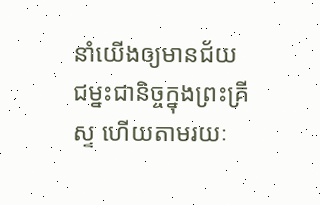នាំយើងឲ្យមានជ័យជម្នះជានិច្ចក្នុងព្រះគ្រីស្ទ ហើយតាមរយៈ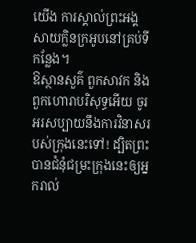យើង ការស្គាល់ព្រះអង្គ សាយក្លិនក្រអូបនៅគ្រប់ទីកន្លែង។
ឱស្ថានសួគ៌ ពួកសាវក និងពួកហោរាបរិសុទ្ធអើយ ចូរអរសប្បាយនឹងការវិនាសរបស់ក្រុងនេះទៅ! ដ្បិតព្រះបានជំនុំជម្រះក្រុងនេះឲ្យអ្នករាល់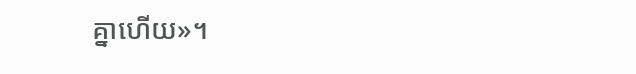គ្នាហើយ»។